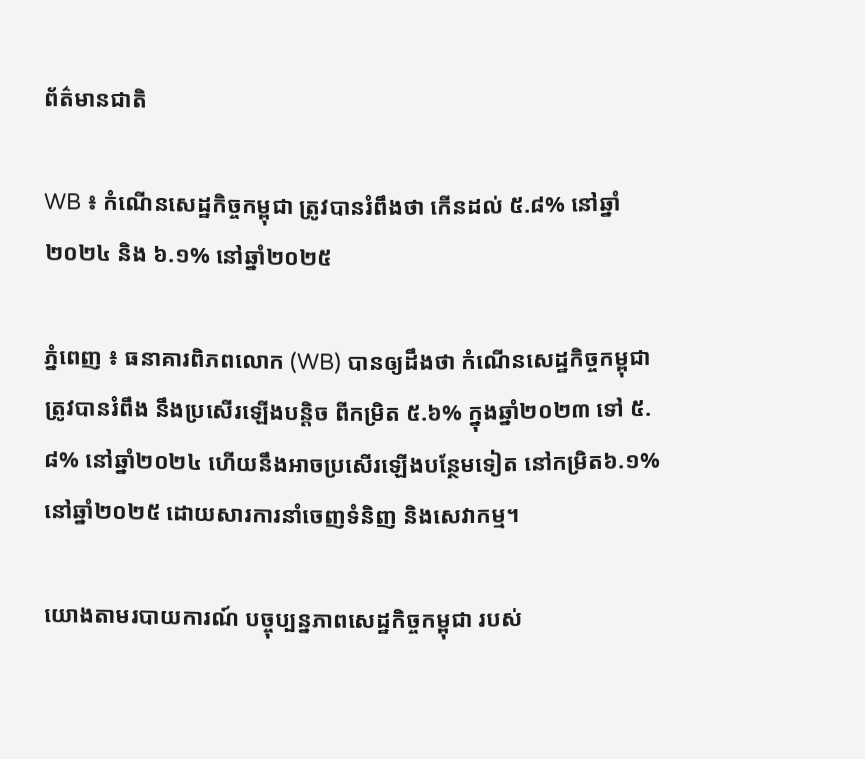ព័ត៌មានជាតិ

WB ៖ កំណើនសេដ្ឋកិច្ចកម្ពុជា ត្រូវបានរំពឹងថា កើនដល់ ៥.៨% នៅឆ្នាំ២០២៤ និង ៦.១% នៅឆ្នាំ២០២៥

ភ្នំពេញ ៖ ធនាគារពិភពលោក (WB) បានឲ្យដឹងថា កំណើនសេដ្ឋកិច្ចកម្ពុជា ត្រូវបានរំពឹង នឹងប្រសើរឡើងបន្តិច ពីកម្រិត ៥.៦% ក្នុងឆ្នាំ២០២៣ ទៅ ៥.៨% នៅឆ្នាំ២០២៤ ហើយនឹងអាចប្រសើរឡើងបន្ថែមទៀត នៅកម្រិត៦.១% នៅឆ្នាំ២០២៥ ដោយសារការនាំចេញទំនិញ និងសេវាកម្ម។

យោងតាមរបាយការណ៍ បច្ចុប្បន្នភាពសេដ្ឋកិច្ចកម្ពុជា របស់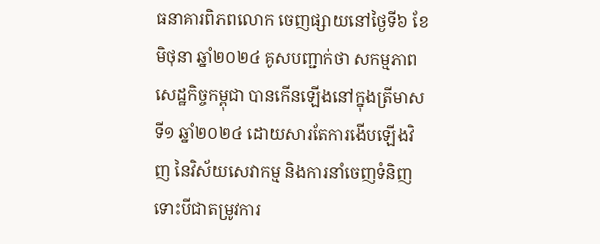ធនាគារពិភពលោក ចេញផ្សាយនៅថ្ងៃទី៦ ខែមិថុនា ឆ្នាំ២០២៤ គូសបញ្ជាក់ថា សកម្មភាពសេដ្ឋកិច្ចកម្ពុជា បានកើនឡើងនៅក្នុងត្រីមាសទី១ ឆ្នាំ២០២៤ ដោយសារតែការងើបឡើងវិញ នៃវិស័យសេវាកម្ម និងការនាំចេញទំនិញ ទោះបីជាតម្រូវការ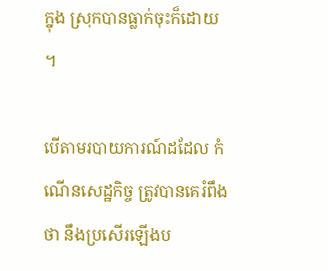ក្នុង ស្រុកបានធ្លាក់ចុះក៏ដោយ ។

បើតាមរបាយការណ៍ដដែល កំណើនសេដ្ឋកិច្ច ត្រូវបានគេរំពឹងថា នឹងប្រសើរឡើងប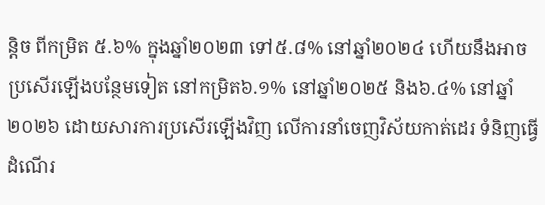ន្តិច ពីកម្រិត ៥.៦% ក្នុងឆ្នាំ២០២៣ ទៅ៥.៨% នៅឆ្នាំ២០២៤ ហើយនឹងអាចប្រសើរឡើងបន្ថែមទៀត នៅកម្រិត៦.១% នៅឆ្នាំ២០២៥ និង៦.៤% នៅឆ្នាំ២០២៦ ដោយសារការប្រសើរឡើងវិញ លើការនាំចេញវិស័យកាត់ដេរ ទំនិញធ្វើដំណើរ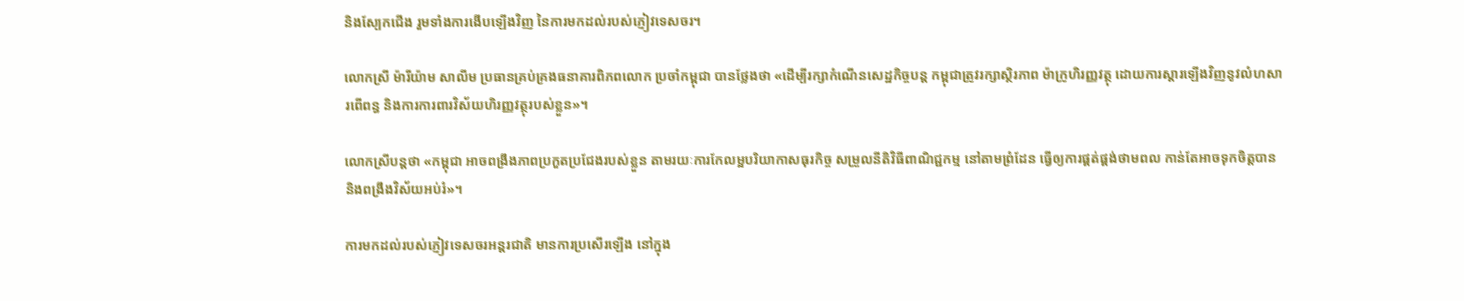និងស្បែកជើង រួមទាំងការងើបឡើងវិញ នៃការមកដល់របស់ភ្ញៀវទេសចរ។

លោកស្រី ម៉ារីយ៉ាម សាលីម ប្រធានគ្រប់គ្រងធនាគារពិភពលោក ប្រចាំកម្ពុជា បានថ្លែងថា «ដើម្បីរក្សាកំណើនសេដ្ឋកិច្ចបន្ត កម្ពុជាត្រូវរក្សាស្ថិរភាព ម៉ាក្រូហិរញ្ញវត្ថុ ដោយការស្ដារឡើងវិញនូវលំហសារពើពន្ធ និងការការពារវិស័យហិរញ្ញវត្ថុរបស់ខ្លួន»។

លោកស្រីបន្តថា «កម្ពុជា អាចពង្រឹងភាពប្រកួតប្រជែងរបស់ខ្លួន តាមរយៈការកែលម្អបរិយាកាសធុរកិច្ច សម្រួលនីតិវិធីពាណិជ្ជកម្ម នៅតាមព្រំដែន ធ្វើឲ្យការផ្គត់ផ្គង់ថាមពល កាន់តែអាចទុកចិត្តបាន និងពង្រឹងវិស័យអប់រំ»។

ការមកដល់របស់ភ្ញៀវទេសចរអន្តរជាតិ មានការប្រសើរឡើង នៅក្នុង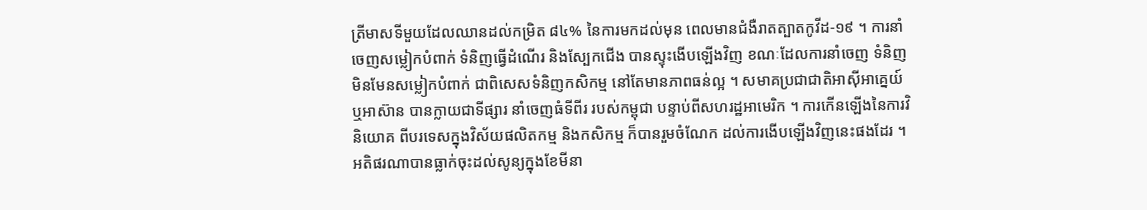ត្រីមាសទីមួយដែលឈានដល់កម្រិត ៨៤% នៃការមកដល់មុន ពេលមានជំងឺរាតត្បាតកូវីដ-១៩ ។ ការនាំចេញសម្លៀកបំពាក់ ទំនិញធ្វើដំណើរ និងស្បែកជើង បានស្ទុះងើបឡើងវិញ ខណៈដែលការនាំចេញ ទំនិញមិនមែនសម្លៀកបំពាក់ ជាពិសេសទំនិញកសិកម្ម នៅតែមានភាពធន់ល្អ ។ សមាគប្រជាជាតិអាស៊ីអាគ្នេយ៍ ឬអាស៊ាន បានក្លាយជាទីផ្សារ នាំចេញធំទីពីរ របស់កម្ពុជា បន្ទាប់ពីសហរដ្ឋអាមេរិក ។ ការកើនឡើងនៃការវិនិយោគ ពីបរទេសក្នុងវិស័យផលិតកម្ម និងកសិកម្ម ក៏បានរួមចំណែក ដល់ការងើបឡើងវិញនេះផងដែរ ។ អតិផរណាបានធ្លាក់ចុះដល់សូន្យក្នុងខែមីនា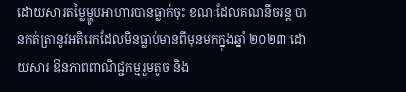ដោយសារតម្លៃម្ហូបអាហារបានធ្លាក់ចុះ ខណៈដែលគណនីចរន្ត បានកត់ត្រានូវអតិរេកដែលមិនធ្លាប់មានពីមុនមកក្នុងឆ្នាំ ២០២៣ ដោយសារ ឱនភាពពាណិជ្ជកម្មរួមតូច និង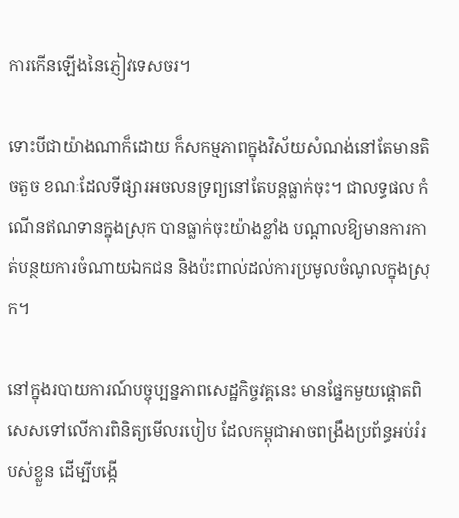ការកើនឡើងនៃភ្ញៀវទេសចរ។

ទោះបីជាយ៉ាងណាក៏ដោយ ក៏សកម្មភាពក្នុងវិស័យសំណង់នៅតែមានតិចតួច ខណៈដែលទីផ្សារអចលនទ្រព្យនៅតែបន្តធ្លាក់ចុះ។ ជាលទ្ធផល កំណើនឥណទានក្នុងស្រុក បានធ្លាក់ចុះយ៉ាងខ្លាំង បណ្ដាលឱ្យមានការកាត់បន្ថយការចំណាយឯកជន និងប៉ះពាល់ដល់ការប្រមូលចំណូលក្នុងស្រុក។

នៅក្នុងរបាយការណ៍បច្ចុប្បន្នភាពសេដ្ឋកិច្ចវគ្គនេះ មានផ្នែកមួយផ្ដោតពិសេសទៅលើការពិនិត្យមើលរបៀប ដែលកម្ពុជាអាចពង្រឹងប្រព័ន្ធអប់រំរបស់ខ្លួន ដើម្បីបង្កើ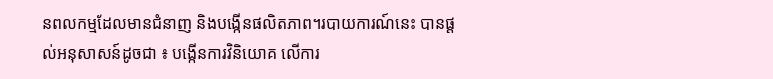នពលកម្មដែលមានជំនាញ និងបង្កើនផលិតភាព។របាយការណ៍នេះ បានផ្ដល់អនុសាសន៍ដូចជា ៖ បង្កើនការវិនិយោគ លើការ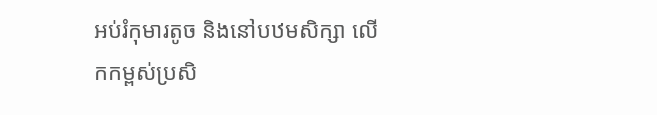អប់រំកុមារតូច និងនៅបឋមសិក្សា លើកកម្ពស់ប្រសិ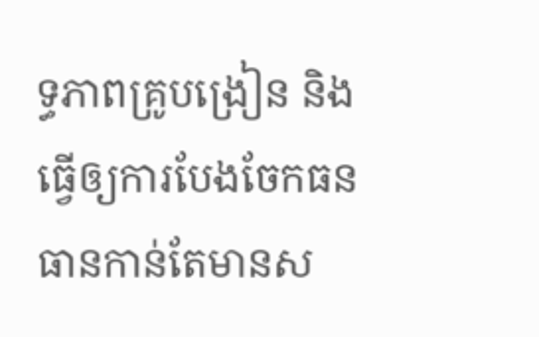ទ្ធភាពគ្រូបង្រៀន និងធ្វើឲ្យការបែងចែកធនធានកាន់តែមានស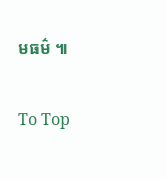មធម៌ ៕

To Top